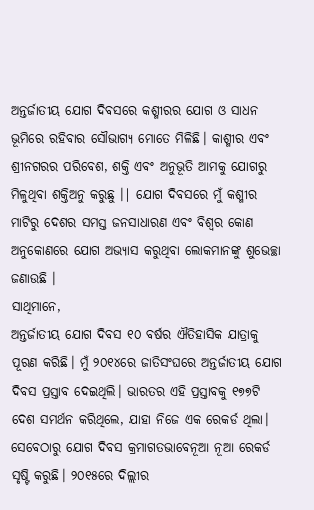ଅନ୍ତର୍ଜାତୀୟ ଯୋଗ ଦିବସରେ କଶ୍ମୀରର ଯୋଗ ଓ ସାଧନ ଭୂମିରେ ରହିବାର ସୌଭାଗ୍ୟ ମୋତେ ମିଳିଛି। କାଶ୍ମୀର ଏବଂ ଶ୍ରୀନଗରର ପରିବେଶ, ଶକ୍ତି ଏବଂ ଅନୁଭୂତି ଆମକୁ ଯୋଗରୁ ମିଳୁଥିବା ଶକ୍ତିଅନୁ କରୁଛୁ ।| ଯୋଗ ଦିବସରେ ମୁଁ କଶ୍ମୀର ମାଟିରୁ ଦେଶର ସମସ୍ତ ଜନସାଧାରଣ ଏବଂ ବିଶ୍ୱର କୋଣ ଅନୁକୋଣରେ ଯୋଗ ଅଭ୍ୟାସ କରୁଥିବା ଲୋକମାନଙ୍କୁ ଶୁଭେଚ୍ଛା ଜଣାଉଛି ।
ସାଥିମାନେ,
ଅନ୍ତର୍ଜାତୀୟ ଯୋଗ ଦିବସ ୧୦ ବର୍ଷର ଐତିହାସିକ ଯାତ୍ରାକୁ ପୂରଣ କରିଛି। ମୁଁ ୨୦୧୪ରେ ଜାତିସଂଘରେ ଅନ୍ତର୍ଜାତୀୟ ଯୋଗ ଦିବସ ପ୍ରସ୍ତାବ ଦେଇଥିଲି। ଭାରତର ଏହି ପ୍ରସ୍ତାବକୁ ୧୭୭ଟି ଦେଶ ସମର୍ଥନ କରିଥିଲେ, ଯାହା ନିଜେ ଏକ ରେକର୍ଡ ଥିଲା। ସେବେଠାରୁ ଯୋଗ ଦିବସ କ୍ରମାଗତଭାବେନୂଆ ନୂଆ ରେକର୍ଡ ସୃଷ୍ଟି କରୁଛି। ୨୦୧୫ରେ ଦିଲ୍ଲୀର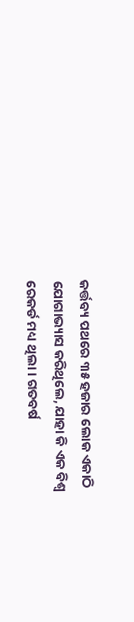କର୍ତ୍ତବ୍ୟ ପଥରେ ୩୫ ହଜାର ଲୋକ ଏକାଠି ଯୋଗାଭ୍ୟାସ କରିଥିଲେ, ଯାହା କି ଏକ ବିଶ୍ୱ ରେକର୍ଡ ମଧ୍ୟ ଥିଲା । ଗତବର୍ଷ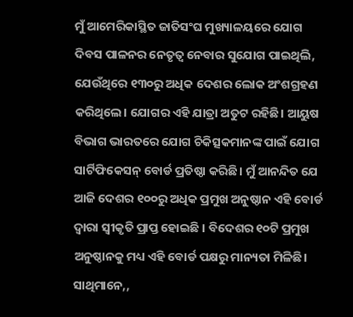ମୁଁ ଆମେରିକାସ୍ଥିତ ଜାତିସଂଘ ମୁଖ୍ୟାଳୟରେ ଯୋଗ ଦିବସ ପାଳନର ନେତୃତ୍ୱ ନେବାର ସୁଯୋଗ ପାଇଥିଲି, ଯେଉଁଥିରେ ୧୩୦ରୁ ଅଧିକ ଦେଶର ଲୋକ ଅଂଶଗ୍ରହଣ କରିଥିଲେ। ଯୋଗର ଏହି ଯାତ୍ରା ଅତୁଟ ରହିଛି। ଆୟୁଷ ବିଭାଗ ଭାରତରେ ଯୋଗ ଚିକିତ୍ସକମାନଙ୍କ ପାଇଁ ଯୋଗ ସାର୍ଟିଫିକେସନ୍ ବୋର୍ଡ ପ୍ରତିଷ୍ଠା କରିଛି। ମୁଁ ଆନନ୍ଦିତ ଯେ ଆଜି ଦେଶର ୧୦୦ରୁ ଅଧିକ ପ୍ରମୁଖ ଅନୁଷ୍ଠାନ ଏହି ବୋର୍ଡ ଦ୍ୱାରା ସ୍ୱୀକୃତି ପ୍ରାପ୍ତ ହୋଇଛି । ବିଦେଶର ୧୦ଟି ପ୍ରମୁଖ ଅନୁଷ୍ଠାନକୁ ମଧ୍ୟ ଏହି ବୋର୍ଡ ପକ୍ଷରୁ ମାନ୍ୟତା ମିଳିଛି।
ସାଥିମାନେ,,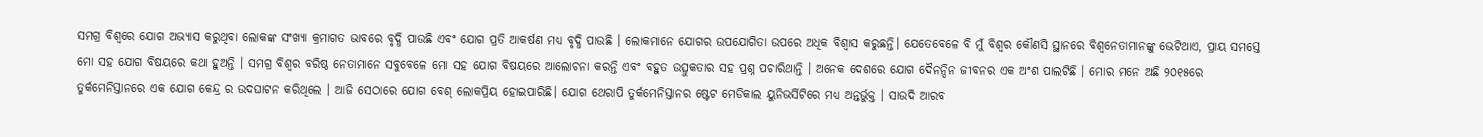ସମଗ୍ର ବିଶ୍ୱରେ ଯୋଗ ଅଭ୍ୟାସ କରୁଥିବା ଲୋକଙ୍କ ସଂଖ୍ୟା କ୍ରମାଗତ ଭାବରେ ବୃଦ୍ଧି ପାଉଛି ଏବଂ ଯୋଗ ପ୍ରତି ଆକର୍ଷଣ ମଧ୍ୟ ବୃଦ୍ଧି ପାଉଛି । ଲୋକମାନେ ଯୋଗର ଉପଯୋଗିତା ଉପରେ ଅଧିକ ବିଶ୍ୱାସ କରୁଛନ୍ତି। ଯେତେବେଳେ ବି ମୁଁ ବିଶ୍ୱର କୌଣସି ସ୍ଥାନରେ ବିଶ୍ୱନେତାମାନଙ୍କୁ ଭେଟିଥାଏ, ପ୍ରାୟ ସମସ୍ତେ ମୋ ସହ ଯୋଗ ବିଷୟରେ କଥା ହୁଅନ୍ତି । ସମଗ୍ର ବିଶ୍ୱର ବରିଷ୍ଠ ନେତାମାନେ ସବୁବେଳେ ମୋ ସହ ଯୋଗ ବିଷୟରେ ଆଲୋଚନା କରନ୍ତି ଏବଂ ବହୁତ ଉତ୍ସୁକତାର ସହ ପ୍ରଶ୍ନ ପଚାରିଥାନ୍ତି । ଅନେକ ଦେଶରେ ଯୋଗ ଦୈନନ୍ଦିନ ଜୀବନର ଏକ ଅଂଶ ପାଲଟିଛି । ମୋର ମନେ ଅଛି ୨୦୧୫ରେ ତୁର୍କମେନିସ୍ତାନରେ ଏକ ଯୋଗ କେନ୍ଦ୍ର ର ଉଦଘାଟନ କରିଥିଲେ । ଆଜି ସେଠାରେ ଯୋଗ ବେଶ୍ ଲୋକପ୍ରିୟ ହୋଇପାରିଛି। ଯୋଗ ଥେରାପି ତୁର୍କମେନିସ୍ତାନର ଷ୍ଟେଟ ମେଡିକାଲ ୟୁନିଭର୍ସିଟିରେ ମଧ୍ୟ ଅନ୍ତର୍ଭୁକ୍ତ । ସାଉଦି ଆରବ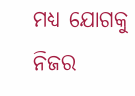ମଧ୍ୟ ଯୋଗକୁ ନିଜର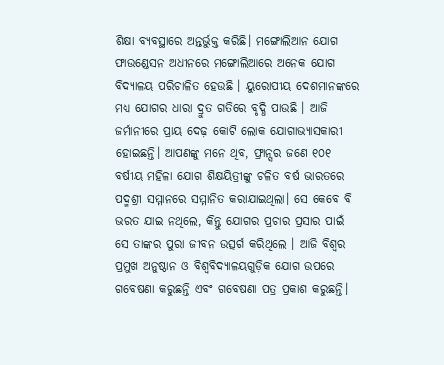ଶିକ୍ଷା ବ୍ୟବସ୍ଥାରେ ଅନ୍ତର୍ଭୁକ୍ତ କରିଛି। ମଙ୍ଗୋଲିଆନ ଯୋଗ ଫାଉଣ୍ଡେସନ ଅଧୀନରେ ମଙ୍ଗୋଲିଆରେ ଅନେକ ଯୋଗ ବିଦ୍ୟାଳୟ ପରିଚାଳିତ ହେଉଛି । ୟୁରୋପୀୟ ଦେଶମାନଙ୍କରେ ମଧ୍ୟ ଯୋଗର ଧାରା ଦ୍ରୁତ ଗତିରେ ବୃଦ୍ଧି ପାଉଛି । ଆଜି ଜର୍ମାନୀରେ ପ୍ରାୟ ଦେଢ଼ କୋଟି ଲୋକ ଯୋଗାଭ୍ୟାସକାରୀ ହୋଇଛନ୍ତି। ଆପଣଙ୍କୁ ମନେ ଥିବ, ଫ୍ରାନ୍ସର ଜଣେ ୧୦୧ ବର୍ଷୀୟ ମହିଳା ଯୋଗ ଶିକ୍ଷୟିତ୍ରୀଙ୍କୁ ଚଳିତ ବର୍ଷ ଭାରତରେ ପଦ୍ମଶ୍ରୀ ସମ୍ମାନରେ ସମ୍ମାନିତ କରାଯାଇଥିଲା। ସେ କେବେ ବି ଭରତ ଯାଇ ନଥିଲେ, କିନ୍ତୁ ଯୋଗର ପ୍ରଚାର ପ୍ରସାର ପାଇଁ ସେ ତାଙ୍କର ପୁରା ଜୀବନ ଉତ୍ସର୍ଗ କରିଥିଲେ । ଆଜି ବିଶ୍ୱର ପ୍ରମୁଖ ଅନୁଷ୍ଠାନ ଓ ବିଶ୍ୱବିଦ୍ୟାଳୟଗୁଡ଼ିକ ଯୋଗ ଉପରେ ଗବେଷଣା କରୁଛନ୍ତି ଏବଂ ଗବେଷଣା ପତ୍ର ପ୍ରକାଶ କରୁଛନ୍ତି।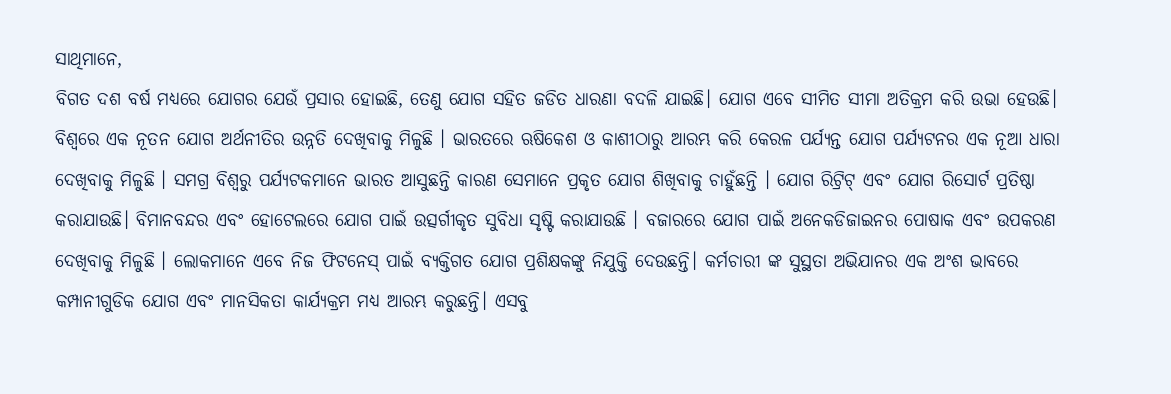ସାଥିମାନେ,
ବିଗତ ଦଶ ବର୍ଷ ମଧ୍ୟରେ ଯୋଗର ଯେଉଁ ପ୍ରସାର ହୋଇଛି, ତେଣୁ ଯୋଗ ସହିତ ଜଡିତ ଧାରଣା ବଦଳି ଯାଇଛି। ଯୋଗ ଏବେ ସୀମିତ ସୀମା ଅତିକ୍ରମ କରି ଉଭା ହେଉଛି। ବିଶ୍ୱରେ ଏକ ନୂତନ ଯୋଗ ଅର୍ଥନୀତିର ଉନ୍ନତି ଦେଖିବାକୁ ମିଳୁଛି । ଭାରତରେ ଋଷିକେଶ ଓ କାଶୀଠାରୁ ଆରମ୍ଭ କରି କେରଳ ପର୍ଯ୍ୟନ୍ତ ଯୋଗ ପର୍ଯ୍ୟଟନର ଏକ ନୂଆ ଧାରା ଦେଖିବାକୁ ମିଳୁଛି । ସମଗ୍ର ବିଶ୍ୱରୁ ପର୍ଯ୍ୟଟକମାନେ ଭାରତ ଆସୁଛନ୍ତି କାରଣ ସେମାନେ ପ୍ରକୃତ ଯୋଗ ଶିଖିବାକୁ ଚାହୁଁଛନ୍ତି । ଯୋଗ ରିଟ୍ରିଟ୍ ଏବଂ ଯୋଗ ରିସୋର୍ଟ ପ୍ରତିଷ୍ଠା କରାଯାଉଛି। ବିମାନବନ୍ଦର ଏବଂ ହୋଟେଲରେ ଯୋଗ ପାଇଁ ଉତ୍ସର୍ଗୀକୃତ ସୁବିଧା ସୃଷ୍ଟି କରାଯାଉଛି । ବଜାରରେ ଯୋଗ ପାଇଁ ଅନେକଡିଜାଇନର ପୋଷାକ ଏବଂ ଉପକରଣ ଦେଖିବାକୁ ମିଳୁଛି । ଲୋକମାନେ ଏବେ ନିଜ ଫିଟନେସ୍ ପାଇଁ ବ୍ୟକ୍ତିଗତ ଯୋଗ ପ୍ରଶିକ୍ଷକଙ୍କୁ ନିଯୁକ୍ତି ଦେଉଛନ୍ତି। କର୍ମଚାରୀ ଙ୍କ ସୁସ୍ଥତା ଅଭିଯାନର ଏକ ଅଂଶ ଭାବରେ କମ୍ପାନୀଗୁଡିକ ଯୋଗ ଏବଂ ମାନସିକତା କାର୍ଯ୍ୟକ୍ରମ ମଧ୍ୟ ଆରମ୍ଭ କରୁଛନ୍ତି। ଏସବୁ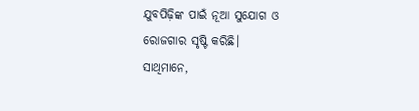ଯୁବପିଢ଼ିଙ୍କ ପାଇଁ ନୂଆ ସୁଯୋଗ ଓ ରୋଜଗାର ସୃଷ୍ଟି କରିଛି।
ସାଥିମାନେ,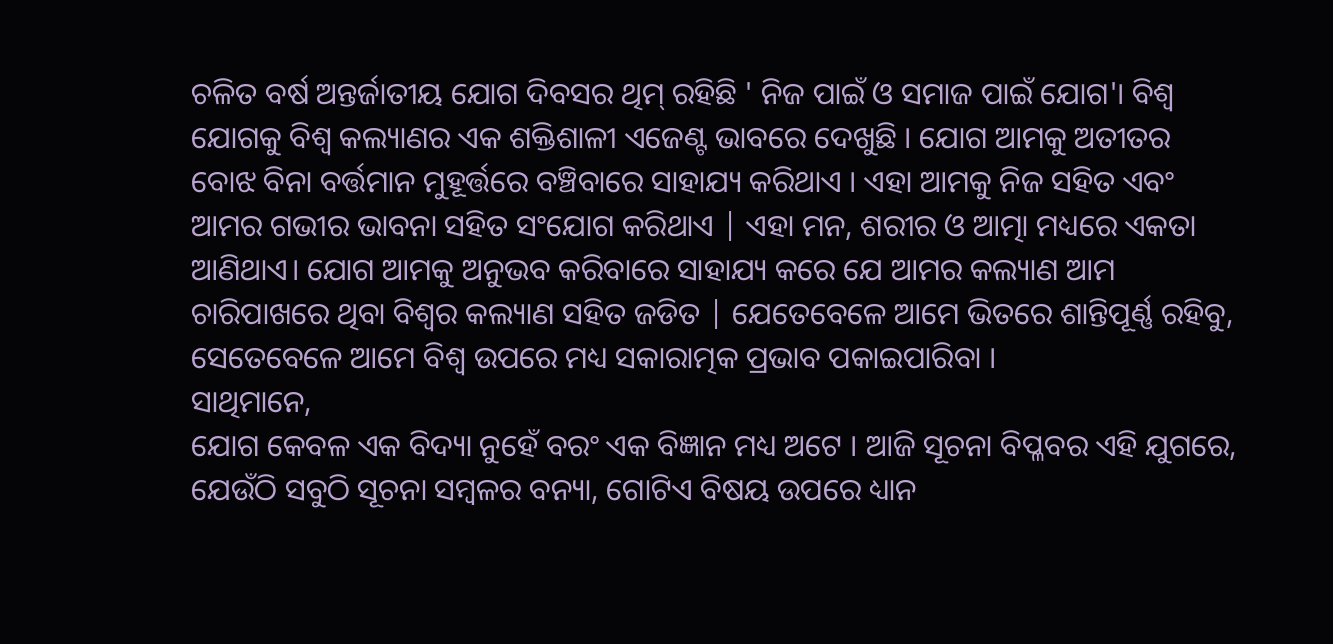ଚଳିତ ବର୍ଷ ଅନ୍ତର୍ଜାତୀୟ ଯୋଗ ଦିବସର ଥିମ୍ ରହିଛି ' ନିଜ ପାଇଁ ଓ ସମାଜ ପାଇଁ ଯୋଗ'। ବିଶ୍ୱ ଯୋଗକୁ ବିଶ୍ୱ କଲ୍ୟାଣର ଏକ ଶକ୍ତିଶାଳୀ ଏଜେଣ୍ଟ ଭାବରେ ଦେଖୁଛି । ଯୋଗ ଆମକୁ ଅତୀତର ବୋଝ ବିନା ବର୍ତ୍ତମାନ ମୁହୂର୍ତ୍ତରେ ବଞ୍ଚିବାରେ ସାହାଯ୍ୟ କରିଥାଏ । ଏହା ଆମକୁ ନିଜ ସହିତ ଏବଂ ଆମର ଗଭୀର ଭାବନା ସହିତ ସଂଯୋଗ କରିଥାଏ | ଏହା ମନ, ଶରୀର ଓ ଆତ୍ମା ମଧ୍ୟରେ ଏକତା ଆଣିଥାଏ। ଯୋଗ ଆମକୁ ଅନୁଭବ କରିବାରେ ସାହାଯ୍ୟ କରେ ଯେ ଆମର କଲ୍ୟାଣ ଆମ ଚାରିପାଖରେ ଥିବା ବିଶ୍ୱର କଲ୍ୟାଣ ସହିତ ଜଡିତ | ଯେତେବେଳେ ଆମେ ଭିତରେ ଶାନ୍ତିପୂର୍ଣ୍ଣ ରହିବୁ, ସେତେବେଳେ ଆମେ ବିଶ୍ୱ ଉପରେ ମଧ୍ୟ ସକାରାତ୍ମକ ପ୍ରଭାବ ପକାଇପାରିବା ।
ସାଥିମାନେ,
ଯୋଗ କେବଳ ଏକ ବିଦ୍ୟା ନୁହେଁ ବରଂ ଏକ ବିଜ୍ଞାନ ମଧ୍ୟ ଅଟେ । ଆଜି ସୂଚନା ବିପ୍ଳବର ଏହି ଯୁଗରେ, ଯେଉଁଠି ସବୁଠି ସୂଚନା ସମ୍ବଳର ବନ୍ୟା, ଗୋଟିଏ ବିଷୟ ଉପରେ ଧ୍ୟାନ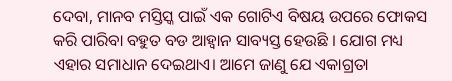ଦେବା, ମାନବ ମସ୍ତିସ୍କ ପାଇଁ ଏକ ଗୋଟିଏ ବିଷୟ ଉପରେ ଫୋକସ କରି ପାରିବା ବହୁତ ବଡ ଆହ୍ଵାନ ସାବ୍ୟସ୍ତ ହେଉଛି । ଯୋଗ ମଧ୍ୟ ଏହାର ସମାଧାନ ଦେଇଥାଏ। ଆମେ ଜାଣୁ ଯେ ଏକାଗ୍ରତା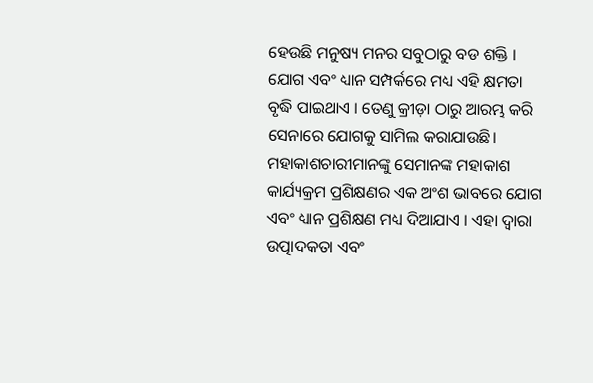ହେଉଛି ମନୁଷ୍ୟ ମନର ସବୁଠାରୁ ବଡ ଶକ୍ତି । ଯୋଗ ଏବଂ ଧ୍ୟାନ ସମ୍ପର୍କରେ ମଧ୍ୟ ଏହି କ୍ଷମତା ବୃଦ୍ଧି ପାଇଥାଏ । ତେଣୁ କ୍ରୀଡ଼ା ଠାରୁ ଆରମ୍ଭ କରି ସେନାରେ ଯୋଗକୁ ସାମିଲ କରାଯାଉଛି। ମହାକାଶଚାରୀମାନଙ୍କୁ ସେମାନଙ୍କ ମହାକାଶ କାର୍ଯ୍ୟକ୍ରମ ପ୍ରଶିକ୍ଷଣର ଏକ ଅଂଶ ଭାବରେ ଯୋଗ ଏବଂ ଧ୍ୟାନ ପ୍ରଶିକ୍ଷଣ ମଧ୍ୟ ଦିଆଯାଏ । ଏହା ଦ୍ଵାରା ଉତ୍ପାଦକତା ଏବଂ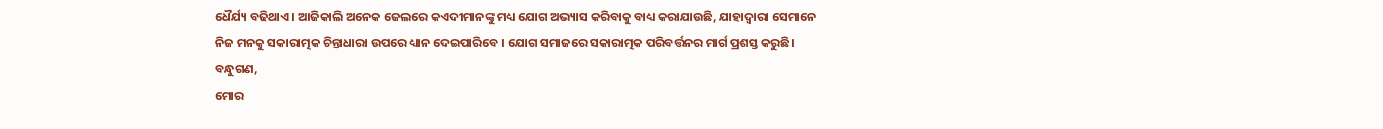ଧୈର୍ଯ୍ୟ ବଢିଥାଏ । ଆଜିକାଲି ଅନେକ ଜେଲରେ କଏଦୀମାନଙ୍କୁ ମଧ୍ୟ ଯୋଗ ଅଭ୍ୟାସ କରିବାକୁ ବାଧ୍ୟ କରାଯାଉଛି, ଯାହାଦ୍ୱାରା ସେମାନେ ନିଜ ମନକୁ ସକାରାତ୍ମକ ଚିନ୍ତାଧାରା ଉପରେ ଧ୍ୟାନ ଦେଇପାରିବେ । ଯୋଗ ସମାଜରେ ସକାରାତ୍ମକ ପରିବର୍ତ୍ତନର ମାର୍ଗ ପ୍ରଶସ୍ତ କରୁଛି।
ବନ୍ଧୁଗଣ,
ମୋର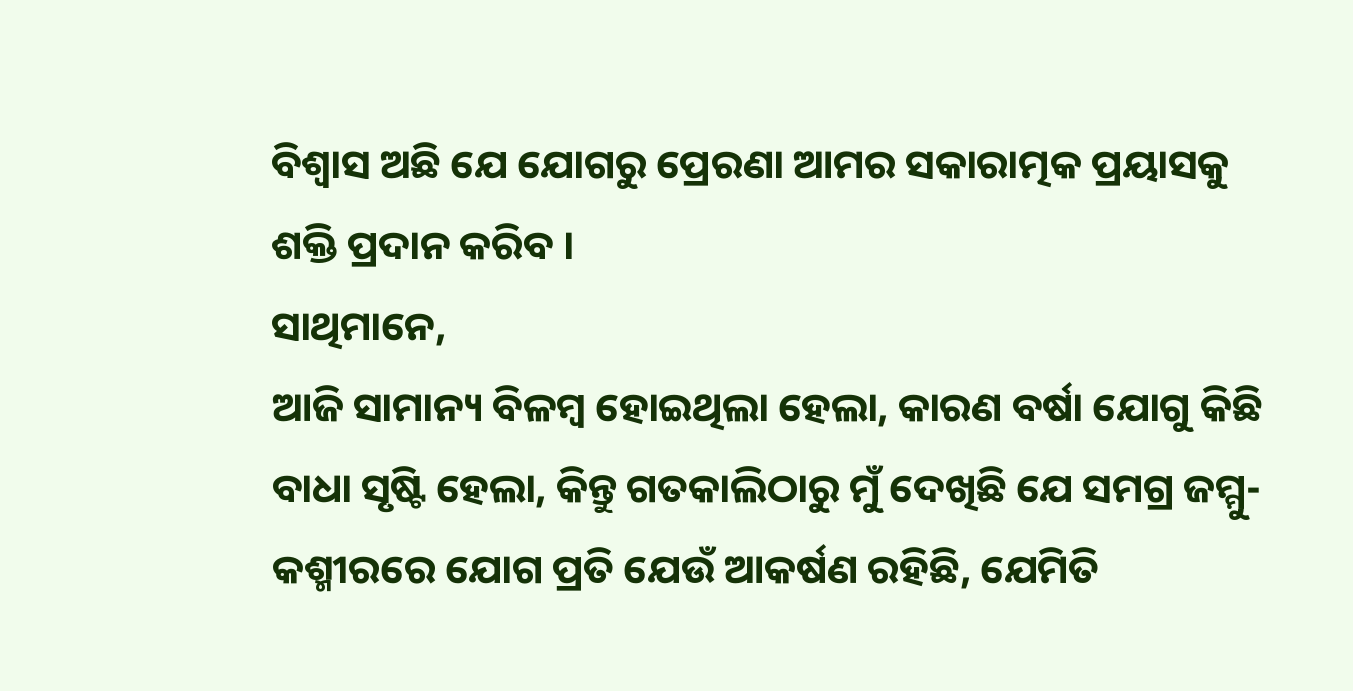ବିଶ୍ୱାସ ଅଛି ଯେ ଯୋଗରୁ ପ୍ରେରଣା ଆମର ସକାରାତ୍ମକ ପ୍ରୟାସକୁ ଶକ୍ତି ପ୍ରଦାନ କରିବ ।
ସାଥିମାନେ,
ଆଜି ସାମାନ୍ୟ ବିଳମ୍ବ ହୋଇଥିଲା ହେଲା, କାରଣ ବର୍ଷା ଯୋଗୁ କିଛି ବାଧା ସୃଷ୍ଟି ହେଲା, କିନ୍ତୁ ଗତକାଲିଠାରୁ ମୁଁ ଦେଖିଛି ଯେ ସମଗ୍ର ଜମ୍ମୁ-କଶ୍ମୀରରେ ଯୋଗ ପ୍ରତି ଯେଉଁ ଆକର୍ଷଣ ରହିଛି, ଯେମିତି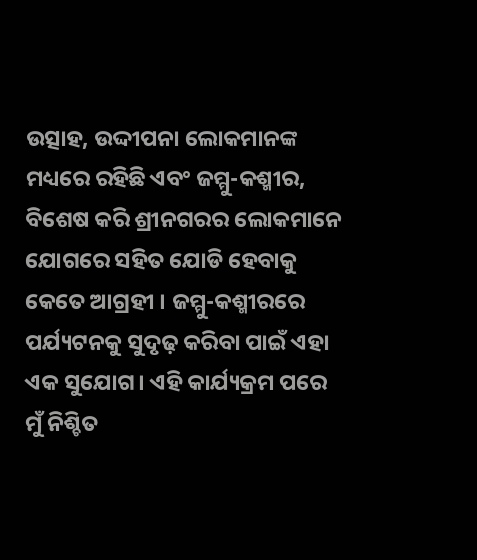ଉତ୍ସାହ, ଉଦ୍ଦୀପନା ଲୋକମାନଙ୍କ ମଧ୍ୟରେ ରହିଛି ଏବଂ ଜମ୍ମୁ-କଶ୍ମୀର, ବିଶେଷ କରି ଶ୍ରୀନଗରର ଲୋକମାନେ ଯୋଗରେ ସହିତ ଯୋଡି ହେବାକୁ କେତେ ଆଗ୍ରହୀ । ଜମ୍ମୁ-କଶ୍ମୀରରେ ପର୍ଯ୍ୟଟନକୁ ସୁଦୃଢ଼ କରିବା ପାଇଁ ଏହା ଏକ ସୁଯୋଗ। ଏହି କାର୍ଯ୍ୟକ୍ରମ ପରେ ମୁଁ ନିଶ୍ଚିତ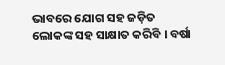ଭାବରେ ଯୋଗ ସହ ଜଡ଼ିତ ଲୋକଙ୍କ ସହ ସାକ୍ଷାତ କରିବି । ବର୍ଷା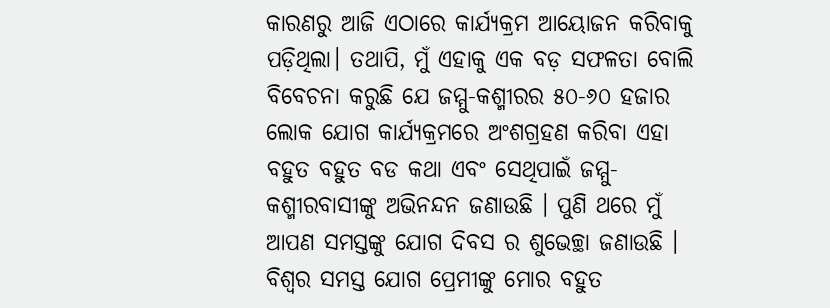କାରଣରୁ ଆଜି ଏଠାରେ କାର୍ଯ୍ୟକ୍ରମ ଆୟୋଜନ କରିବାକୁ ପଡ଼ିଥିଲା। ତଥାପି, ମୁଁ ଏହାକୁ ଏକ ବଡ଼ ସଫଳତା ବୋଲି ବିବେଚନା କରୁଛି ଯେ ଜମ୍ମୁ-କଶ୍ମୀରର ୫୦-୬୦ ହଜାର ଲୋକ ଯୋଗ କାର୍ଯ୍ୟକ୍ରମରେ ଅଂଶଗ୍ରହଣ କରିବା ଏହା ବହୁତ ବହୁତ ବଡ କଥା ଏବଂ ସେଥିପାଇଁ ଜମ୍ମୁ-କଶ୍ମୀରବାସୀଙ୍କୁ ଅଭିନନ୍ଦନ ଜଣାଉଛି । ପୁଣି ଥରେ ମୁଁ ଆପଣ ସମସ୍ତଙ୍କୁ ଯୋଗ ଦିବସ ର ଶୁଭେଚ୍ଛା ଜଣାଉଛି । ବିଶ୍ୱର ସମସ୍ତ ଯୋଗ ପ୍ରେମୀଙ୍କୁ ମୋର ବହୁତ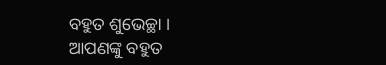ବହୁତ ଶୁଭେଚ୍ଛା ।
ଆପଣଙ୍କୁ ବହୁତ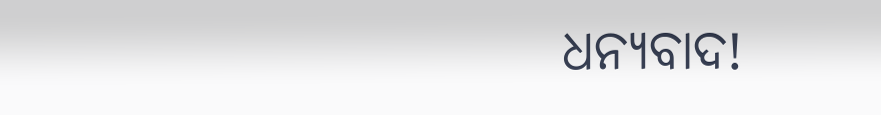ଧନ୍ୟବାଦ!